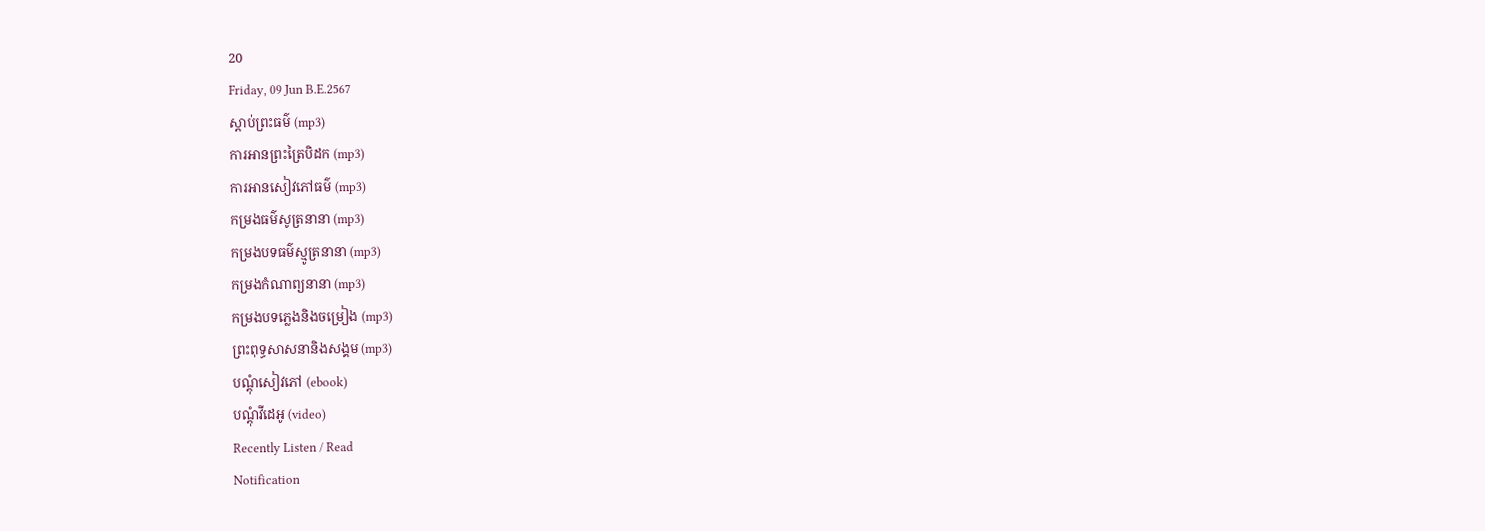20
Friday, 09 Jun B.E.2567
ស្តាប់ព្រះធម៌ (mp3)
ការអានព្រះត្រៃបិដក (mp3)
ការអានសៀវភៅធម៌ (mp3)
កម្រងធម៌សូត្រនានា (mp3)
កម្រងបទធម៌ស្មូត្រនានា (mp3)
កម្រងកំណាព្យនានា (mp3)
កម្រងបទភ្លេងនិងចម្រៀង (mp3)
ព្រះពុទ្ធសាសនានិងសង្គម (mp3)
បណ្តុំសៀវភៅ (ebook)
បណ្តុំវីដេអូ (video)
Recently Listen / Read
Notification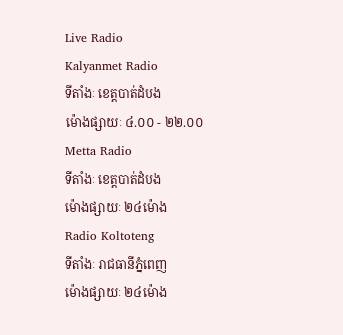Live Radio
Kalyanmet Radio
ទីតាំងៈ ខេត្តបាត់ដំបង
ម៉ោងផ្សាយៈ ៤.០០ - ២២.០០
Metta Radio
ទីតាំងៈ ខេត្តបាត់ដំបង
ម៉ោងផ្សាយៈ ២៤ម៉ោង
Radio Koltoteng
ទីតាំងៈ រាជធានីភ្នំពេញ
ម៉ោងផ្សាយៈ ២៤ម៉ោង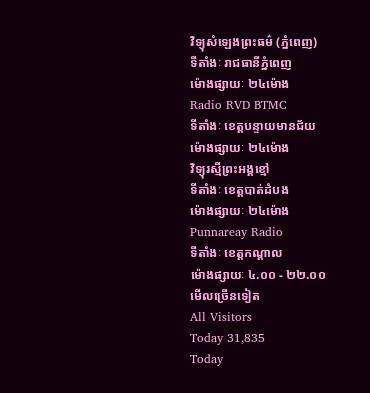វិទ្យុសំឡេងព្រះធម៌ (ភ្នំពេញ)
ទីតាំងៈ រាជធានីភ្នំពេញ
ម៉ោងផ្សាយៈ ២៤ម៉ោង
Radio RVD BTMC
ទីតាំងៈ ខេត្តបន្ទាយមានជ័យ
ម៉ោងផ្សាយៈ ២៤ម៉ោង
វិទ្យុរស្មីព្រះអង្គខ្មៅ
ទីតាំងៈ ខេត្តបាត់ដំបង
ម៉ោងផ្សាយៈ ២៤ម៉ោង
Punnareay Radio
ទីតាំងៈ ខេត្តកណ្តាល
ម៉ោងផ្សាយៈ ៤.០០ - ២២.០០
មើលច្រើនទៀត
All Visitors
Today 31,835
Today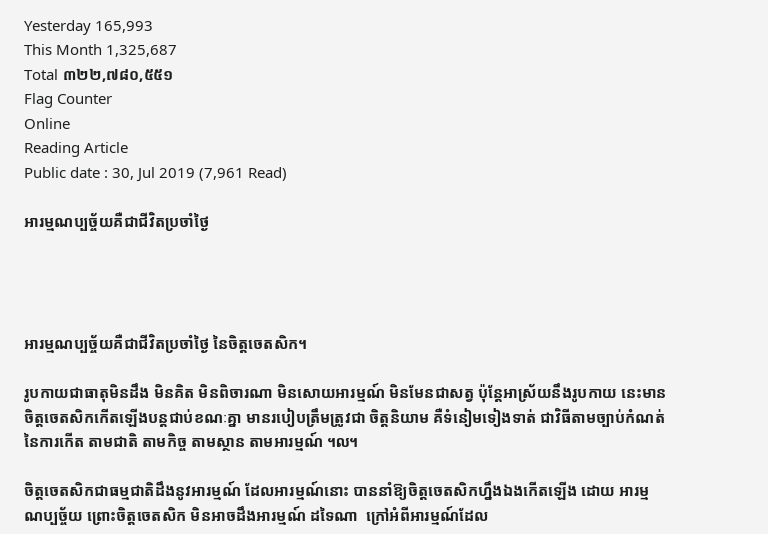Yesterday 165,993
This Month 1,325,687
Total ៣២២,៧៨០,៥៥១
Flag Counter
Online
Reading Article
Public date : 30, Jul 2019 (7,961 Read)

អារម្មណប្បច្ច័យគឺជាជីវិតប្រចាំថ្ងៃ




អារម្មណប្បច្ច័យគឺជាជីវិតប្រចាំថ្ងៃ នៃចិត្តចេតសិក។

រូបកាយជាធាតុមិនដឹង មិនគិត មិនពិចារណា មិនសោយអារម្មណ៍ មិនមែនជាសត្វ ប៉ុន្តែអាស្រ័យនឹងរូបកាយ នេះមានចិត្តចេតសិកកើតឡើងបន្តជាប់ខណៈគ្នា មានរបៀបត្រឹមត្រូវជា ចិត្តនិយាម គឺទំនៀមទៀងទាត់ ជាវិធីតាមច្បាប់កំណត់នៃការកើត តាមជាតិ តាមកិច្ច តាមស្ថាន តាមអារម្មណ៍ ៘

ចិត្តចេតសិកជាធម្មជាតិដឹងនូវអារម្មណ៍ ដែលអារម្មណ៍នោះ បាននាំឱ្យចិត្តចេតសិកហ្នឹងឯងកើតឡើង ដោយ អារម្មណប្បច្ច័យ ព្រោះចិត្តចេតសិក មិនអាចដឹងអារម្មណ៍ ដទៃណា  ក្រៅអំពីអារម្មណ៍ដែល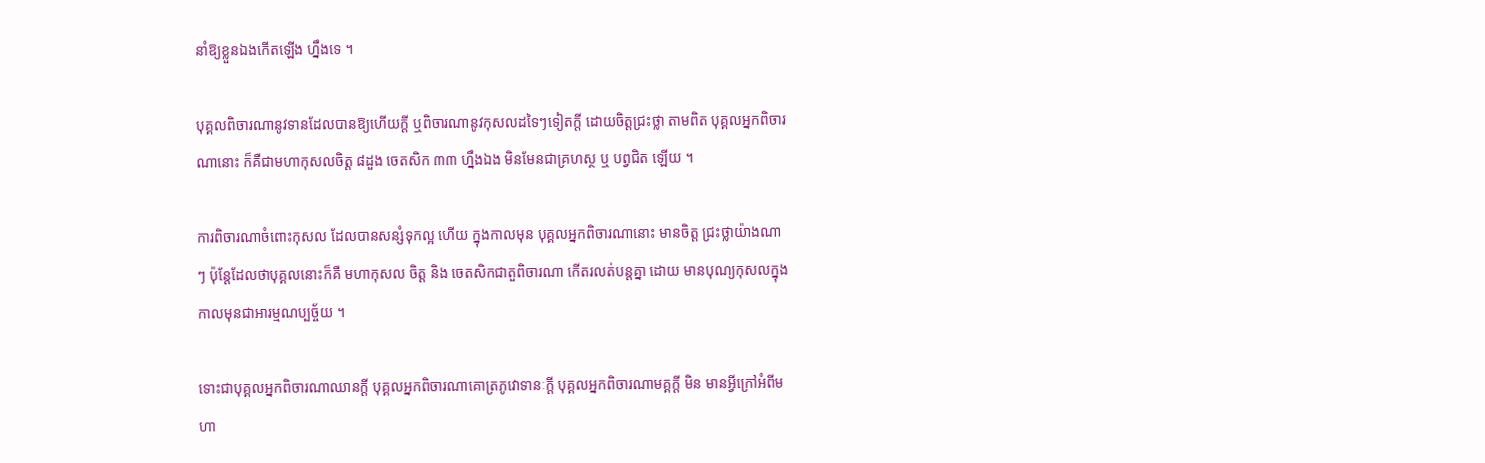នាំឱ្យខ្លួនឯងកើតឡើង ហ្នឹងទេ ។

បុគ្គលពិចារណានូវទានដែលបានឱ្យហើយក្តី ឬពិចារណានូវកុសលដទៃៗទៀតក្តី ដោយចិត្តជ្រះថ្លា តាមពិត បុគ្គលអ្នកពិចារណានោះ ក៏គឺជាមហាកុសលចិត្ត ៨ដួង ចេតសិក ៣៣ ហ្នឹងឯង មិនមែនជាគ្រហស្ថ ឬ បព្វជិត ឡើយ ។

ការពិចារណាចំពោះកុសល ដែលបានសន្សំទុកល្អ ហើយ ក្នុងកាលមុន បុគ្គលអ្នកពិចារណានោះ មានចិត្ត ជ្រះថ្លាយ៉ាងណាៗ ប៉ុន្តែដែលថាបុគ្គលនោះក៏គឺ មហាកុសល ចិត្ត និង ចេតសិកជាតួពិចារណា កើតរលត់បន្តគ្នា ដោយ មានបុណ្យកុសលក្នុងកាលមុនជាអារម្មណប្បច្ច័យ ។

ទោះជាបុគ្គលអ្នកពិចារណាឈានក្តី បុគ្គលអ្នកពិចារណាគោត្រភូវោទានៈក្តី បុគ្គលអ្នកពិចារណាមគ្គក្តី មិន មានអ្វីក្រៅអំពីមហា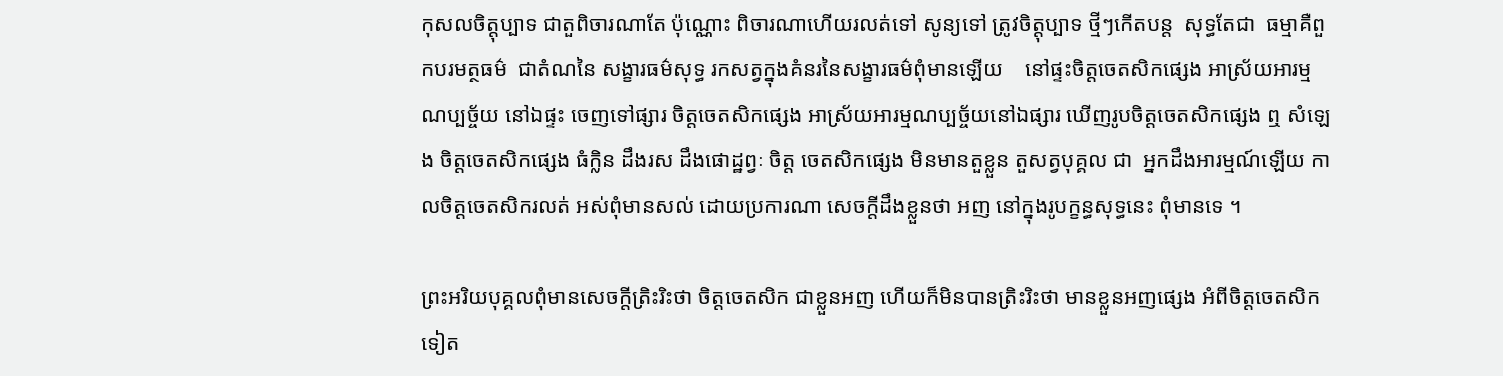កុសលចិត្តុប្បាទ ជាតួពិចារណាតែ ប៉ុណ្ណោះ ពិចារណាហើយរលត់ទៅ សូន្យទៅ ត្រូវចិត្តុប្បាទ ថ្មីៗកើតបន្ត  សុទ្ធតែជា  ធម្មាគឺពួកបរមត្ថធម៌  ជាតំណនៃ សង្ខារធម៌សុទ្ធ រកសត្វក្នុងគំនរនៃសង្ខារធម៌ពុំមានឡើយ    នៅផ្ទះចិត្តចេតសិកផ្សេង អាស្រ័យអារម្មណប្បច្ច័យ នៅឯផ្ទះ ចេញទៅផ្សារ ចិត្តចេតសិកផ្សេង អាស្រ័យអារម្មណប្បច្ច័យនៅឯផ្សារ ឃើញរូបចិត្តចេតសិកផ្សេង ឮ សំឡេង ចិត្តចេតសិកផ្សេង ធំក្លិន ដឹងរស ដឹងផោដ្ឋព្វៈ ចិត្ត ចេតសិកផ្សេង មិនមានតួខ្លួន តួសត្វបុគ្គល ជា  អ្នកដឹងអារម្មណ៍ឡើយ កាលចិត្តចេតសិករលត់ អស់ពុំមានសល់ ដោយប្រការណា សេចក្តីដឹងខ្លួនថា អញ នៅក្នុងរូបក្ខន្ធសុទ្ធនេះ ពុំមានទេ ។

ព្រះអរិយបុគ្គលពុំមានសេចក្តីត្រិះរិះថា ចិត្តចេតសិក ជាខ្លួនអញ ហើយក៏មិនបានត្រិះរិះថា មានខ្លួនអញផ្សេង អំពីចិត្តចេតសិកទៀត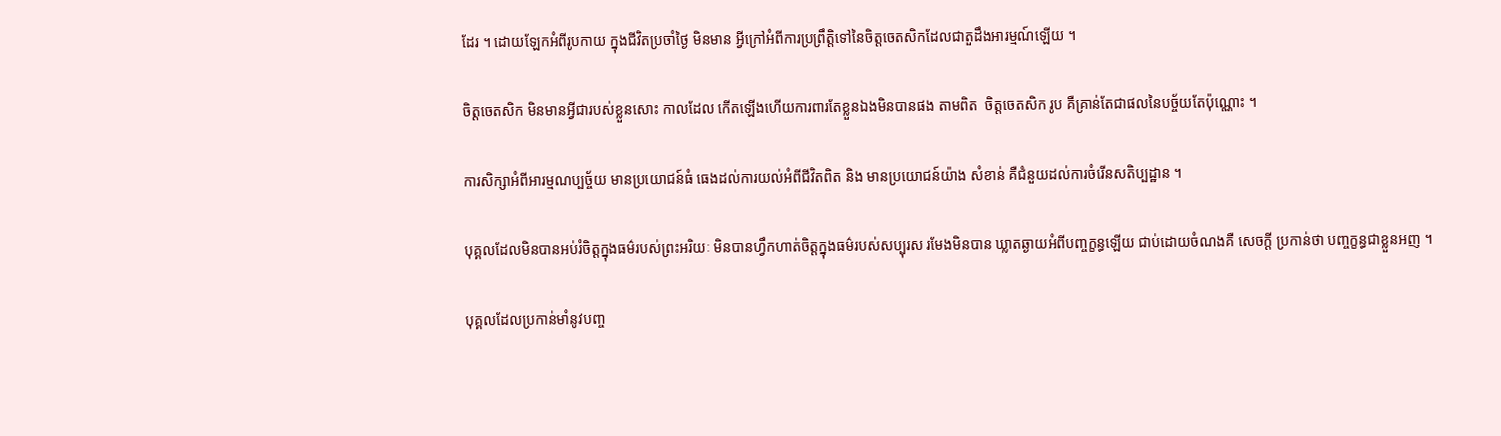ដែរ ។ ដោយឡែកអំពីរូបកាយ ក្នុងជីវិតប្រចាំថ្ងៃ មិនមាន អ្វីក្រៅអំពីការប្រព្រឹត្តិទៅនៃចិត្តចេតសិកដែលជាតួដឹងអារម្មណ៍ឡើយ ។

ចិត្តចេតសិក មិនមានអ្វីជារបស់ខ្លួនសោះ កាលដែល កើតឡើងហើយការពារតែខ្លួនឯងមិនបានផង តាមពិត  ចិត្តចេតសិក រូប គឺគ្រាន់តែជាផលនៃបច្ច័យតែប៉ុណ្ណោះ ។

ការសិក្សាអំពីអារម្មណប្បច្ច័យ មានប្រយោជន៍ធំ ធេងដល់ការយល់អំពីជីវិតពិត និង មានប្រយោជន៍យ៉ាង សំខាន់ គឺជំនួយដល់ការចំរើនសតិប្បដ្ឋាន ។

បុគ្គលដែលមិនបានអប់រំចិត្តក្នុងធម៌របស់ព្រះអរិយៈ មិនបានហ្វឹកហាត់ចិត្តក្នុងធម៌របស់សប្បុរស រមែងមិនបាន ឃ្លាតឆ្ងាយអំពីបញ្ចក្ខន្ធឡើយ ជាប់ដោយចំណងគឺ សេចក្តី ប្រកាន់ថា បញ្ចក្ខន្ធជាខ្លួនអញ ។

បុគ្គលដែលប្រកាន់មាំនូវបញ្ច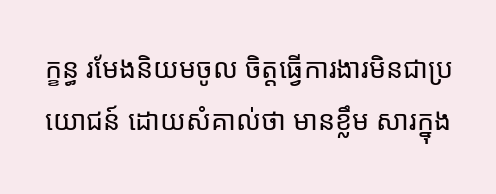ក្ខន្ធ រមែងនិយមចូល ចិត្តធ្វើការងារមិនជាប្រយោជន៍ ដោយសំគាល់ថា មានខ្លឹម សារក្នុង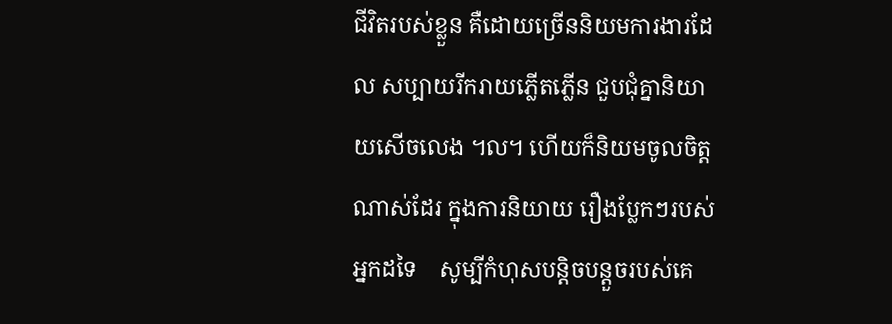ជីវិតរបស់ខ្លួន គឺដោយច្រើននិយមការងារដែល សប្បាយរីករាយភ្លើតភ្លើន ជួបជុំគ្នានិយាយសើចលេង ៘ ហើយក៏និយមចូលចិត្តណាស់ដែរ ក្នុងការនិយាយ រឿងប្លែកៗរបស់អ្នកដទៃ    សូម្បីកំហុសបន្តិចបន្តួចរបស់គេ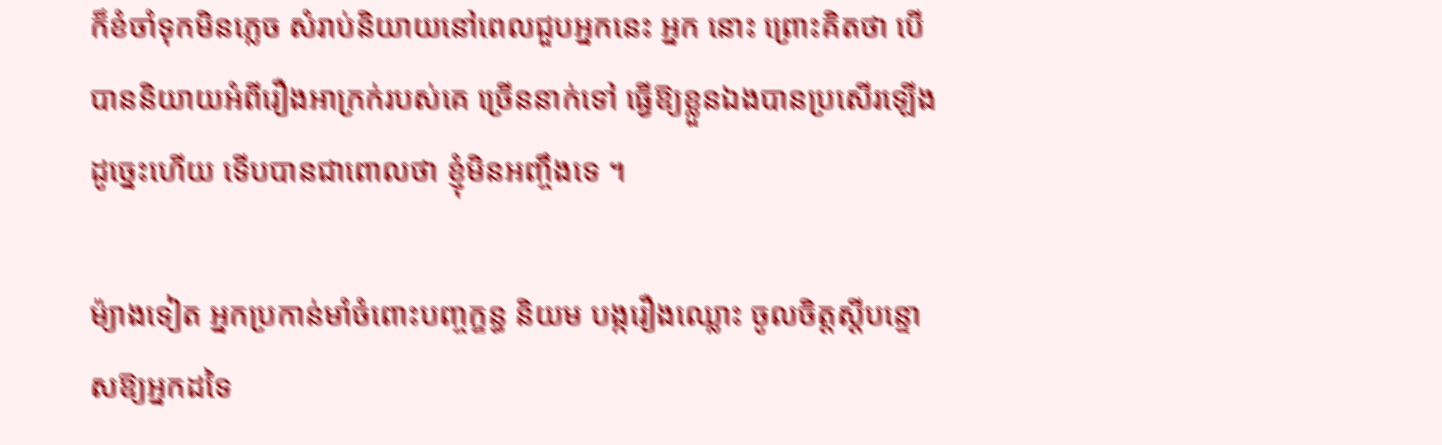ក៏ខំចាំទុកមិនភ្លេច សំរាប់និយាយនៅពេលជួបអ្នកនេះ អ្នក នោះ ព្រោះគិតថា បើបាននិយាយអំពីរឿងអាក្រក់របស់គេ ច្រើននាក់ទៅ ធ្វើឱ្យខ្លួនឯងបានប្រសើរឡើង ដូច្នេះហើយ ទើបបានជាពោលថា ខ្ញុំមិនអញ្ចឹងទេ ។

ម៉្យាងទៀត អ្នកប្រកាន់មាំចំពោះបញ្ចក្ខន្ធ និយម បង្ករឿងឈ្លោះ ចូលចិត្តស្តីបន្ទោសឱ្យអ្នកដទៃ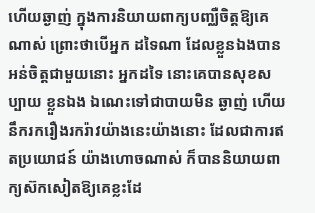ហើយឆ្ងាញ់ ក្នុងការនិយាយពាក្យបញ្ឈឺចិត្តឱ្យគេណាស់ ព្រោះថាបើអ្នក ដទៃណា ដែលខ្លួនឯងបានអន់ចិត្តជាមួយនោះ អ្នកដទៃ នោះគេបានសុខសប្បាយ ខ្លួនឯង ឯណេះទៅជាបាយមិន ឆ្ងាញ់ ហើយនឹករករឿងរករ៉ាវយ៉ាងនេះយ៉ាងនោះ ដែលជាការឥតប្រយោជន៍ យ៉ាងហោចណាស់ ក៏បាននិយាយពាក្យស៊កសៀតឱ្យគេខ្លះដែ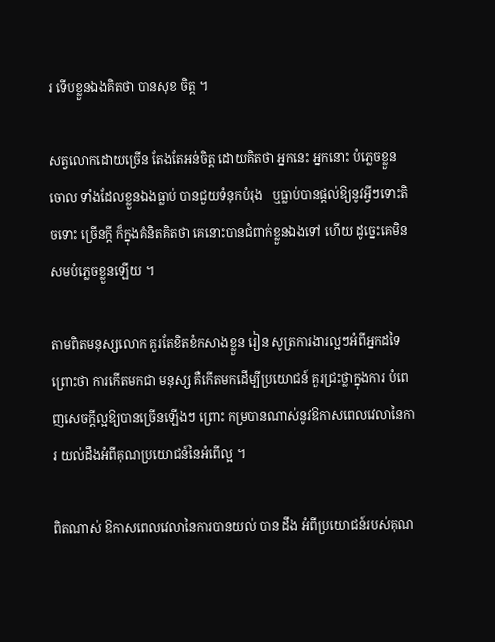រ ទើបខ្លួនឯងគិតថា បានសុខ ចិត្ត ។

សត្វលោកដោយច្រើន តែងតែអន់ចិត្ត ដោយគិតថា អ្នកនេះ អ្នកនោះ បំភ្លេចខ្លួនចោល ទាំងដែលខ្លួនឯងធ្លាប់ បានជួយទំនុកបំរុង   ឬធ្លាប់បានផ្តល់ឱ្យនូវអ្វីៗទោះតិចទោះ ច្រើនក្តី ក៏ក្នុងគំនិតគិតថា គេនោះបានជំពាក់ខ្លួនឯងទៅ ហើយ ដូច្នេះគេមិនសមបំភ្លេចខ្លួនឡើយ ។

តាមពិតមនុស្សលោក គួរតែខិតខំកសាងខ្លួន រៀន សូត្រការងារល្អៗអំពីអ្នកដទៃ ព្រោះថា ការកើតមកជា មនុស្ស គឺកើតមកដើម្បីប្រយោជន៍ គួរជ្រះថ្លាក្នុងការ បំពេញសេចក្តីល្អឱ្យបានច្រើនឡើងៗ ព្រោះ កម្របានណាស់នូវឱកាសពេលវេលានៃការ យល់ដឹងអំពីគុណប្រយោជន៍នៃអំពើល្អ ។

ពិតណាស់ ឱកាសពេលវេលានៃការបានយល់ បាន ដឹង អំពីប្រយោជន៍របស់គុណ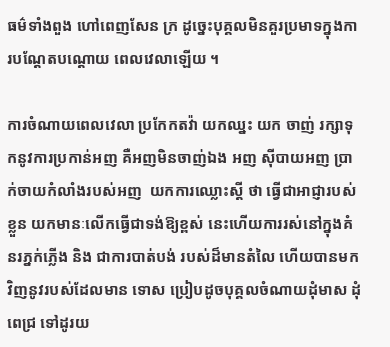ធម៌ទាំងពួង ហៅពេញសែន ក្រ ដូច្នេះបុគ្គលមិនគួរប្រមាទក្នុងការបណ្តែតបណ្តោយ ពេលវេលាឡើយ ។

ការចំណាយពេលវេលា ប្រកែកតវ៉ា យកឈ្នះ យក ចាញ់ រក្សាទុកនូវការប្រកាន់អញ គឺអញមិនចាញ់ឯង អញ ស៊ីបាយអញ ប្រាក់ចាយកំលាំងរបស់អញ  យកការឈ្លោះស្តី ថា ធ្វើជាអាជ្ញារបស់ខ្លួន យកមានៈលើកធ្វើជាទង់ឱ្យខ្ពស់ នេះហើយការរស់នៅក្នុងគំនរភ្នក់ភ្លើង និង ជាការបាត់បង់ របស់ដ៏មានតំលៃ ហើយបានមកវិញនូវរបស់ដែលមាន ទោស ប្រៀបដូចបុគ្គលចំណាយដុំមាស ដុំពេជ្រ ទៅដូរយ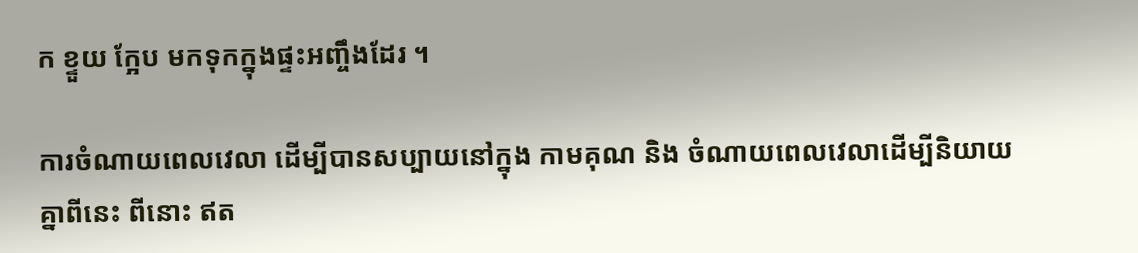ក ខ្ទួយ ក្អែប មកទុកក្នុងផ្ទះអញ្ចឹងដែរ ។

ការចំណាយពេលវេលា ដើម្បីបានសប្បាយនៅក្នុង កាមគុណ និង ចំណាយពេលវេលាដើម្បីនិយាយគ្នាពីនេះ ពីនោះ ឥត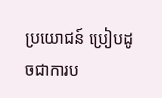ប្រយោជន៍ ប្រៀបដូចជាការប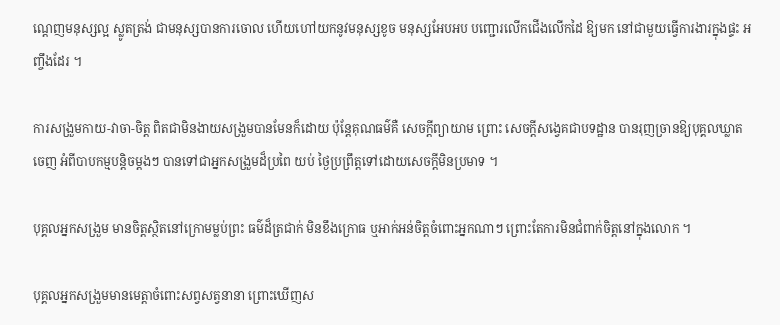ណ្តេញមនុស្សល្អ ស្លូតត្រង់ ជាមនុស្សបានការចោល ហើយហៅយកនូវមនុស្សខូច មនុស្សអែបអប បញ្ជោរលើកជើងលើកដៃ ឱ្យមក នៅជាមួយធ្វើការងារក្នុងផ្ទះ អញ្ចឹងដែរ ។

ការសង្រួមកាយ-វាចា-ចិត្ត ពិតជាមិនងាយសង្រួមបានមែនក៏ដោយ ប៉ុន្តែគុណធម៌គឺ សេចក្តីព្យាយាម ព្រោះ សេចក្តីសង្វេគជាបទដ្ឋាន បានរុញច្រានឱ្យបុគ្គលឃ្លាតចេញ អំពីបាបកម្មបន្តិចម្តងៗ បានទៅជាអ្នកសង្រួមដ៏ប្រពៃ យប់ ថ្ងៃប្រព្រឹត្តទៅដោយសេចក្តីមិនប្រមាទ ។

បុគ្គលអ្នកសង្រួម មានចិត្តស្ថិតនៅក្រោមម្លប់ព្រះ ធម៌ដ៏ត្រជាក់ មិនខឹងក្រោធ ឬអាក់អន់ចិត្តចំពោះអ្នកណាៗ ព្រោះតែការមិនជំពាក់ចិត្តនៅក្នុងលោក ។

បុគ្គលអ្នកសង្រួមមានមេត្តាចំពោះសព្វសត្វនានា ព្រោះឃើញស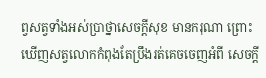ព្វសត្វទាំងអស់ប្រាថ្នាសេចក្តីសុខ មានករុណា ព្រោះឃើញសត្វលោកកំពុងតែប្រឹងរត់គេចចេញអំពី សេចក្តី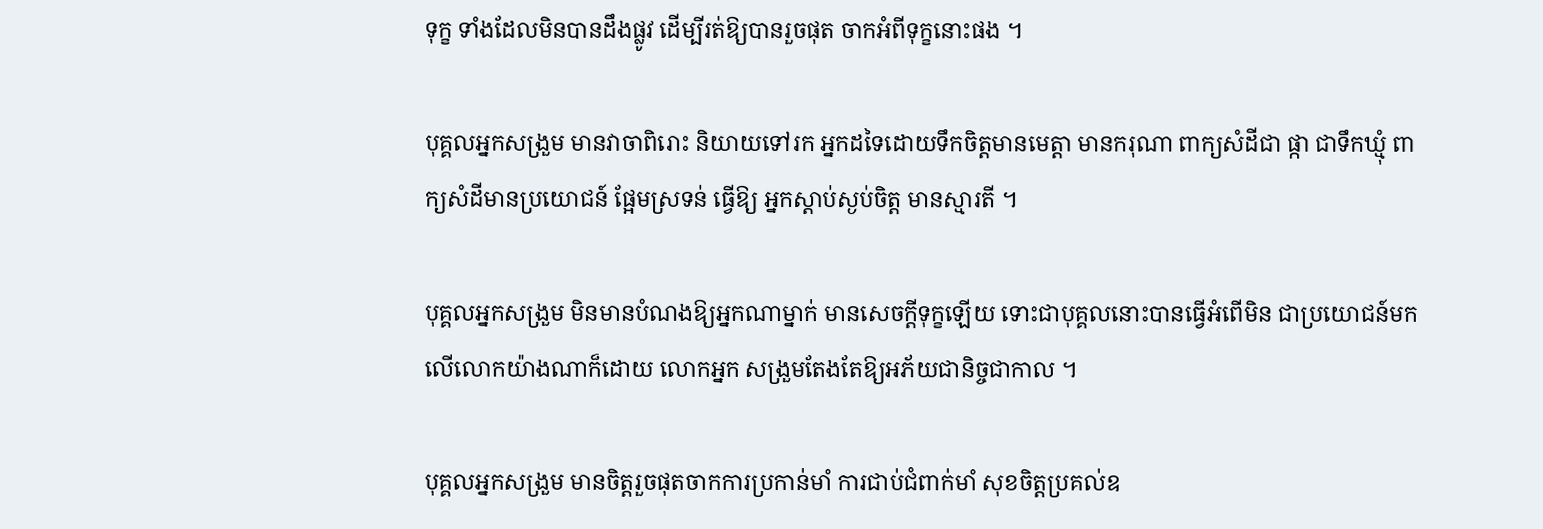ទុក្ខ ទាំងដែលមិនបានដឹងផ្លូវ ដើម្បីរត់ឱ្យបានរួចផុត ចាកអំពីទុក្ខនោះផង ។

បុគ្គលអ្នកសង្រួម មានវាចាពិរោះ និយាយទៅរក អ្នកដទៃដោយទឹកចិត្តមានមេត្តា មានករុណា ពាក្យសំដីជា ផ្កា ជាទឹកឃ្មុំ ពាក្យសំដីមានប្រយោជន៍ ផ្អែមស្រទន់ ធ្វើឱ្យ អ្នកស្តាប់ស្ងប់ចិត្ត មានស្មារតី ។

បុគ្គលអ្នកសង្រួម មិនមានបំណងឱ្យអ្នកណាម្នាក់ មានសេចក្តីទុក្ខឡើយ ទោះជាបុគ្គលនោះបានធ្វើអំពើមិន ជាប្រយោជន៍មកលើលោកយ៉ាងណាក៏ដោយ លោកអ្នក សង្រួមតែងតែឱ្យអភ័យជានិច្ចជាកាល ។

បុគ្គលអ្នកសង្រួម មានចិត្តរួចផុតចាកការប្រកាន់មាំ ការជាប់ជំពាក់មាំ សុខចិត្តប្រគល់ឧ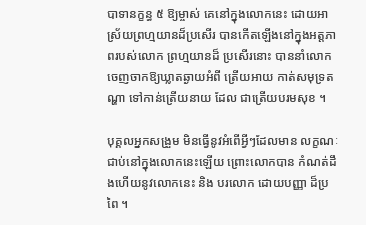បាទានក្ខន្ធ ៥ ឱ្យម្ចាស់ គេនៅក្នុងលោកនេះ ដោយអាស្រ័យព្រហ្មយានដ៏ប្រសើរ បានកើតឡើងនៅក្នុងអត្តភាពរបស់លោក ព្រហ្មយានដ៏ ប្រសើរនោះ បាននាំលោកចេញចាកឱ្យឃ្លាតឆ្ងាយអំពី ត្រើយអាយ កាត់សមុទ្រតណ្ហា ទៅកាន់ត្រើយនាយ ដែល ជាត្រើយបរមសុខ ។

បុគ្គលអ្នកសង្រួម មិនធ្វើនូវអំពើអ្វីៗដែលមាន លក្ខណៈជាប់នៅក្នុងលោកនេះឡើយ ព្រោះលោកបាន កំណត់ដឹងហើយនូវលោកនេះ និង បរលោក ដោយបញ្ញា ដ៏ប្រពៃ ។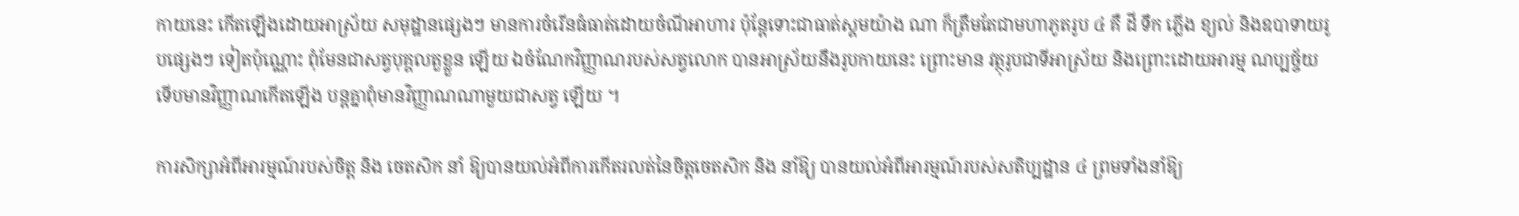កាយនេះ កើតឡើងដោយអាស្រ័យ សមុដ្ឋានផ្សេងៗ មានការចំរើនធំធាត់ដោយចំណីអាហារ ប៉ុន្តែទោះជាធាត់ស្គមយ៉ាង ណា ក៏ត្រឹមតែជាមហាភូតរូប ៤ គឺ ដី ទឹក ភ្លើង ខ្យល់ និងឧបាទាយរូបផ្សេងៗ ទៀតប៉ុណ្ណោះ ពុំមែនជាសត្វបុគ្គលតួខ្លួន ឡើយ ឯចំណែកវិញ្ញាណរបស់សត្វលោក បានអាស្រ័យនឹងរូបកាយនេះ ព្រោះមាន វត្ថុរូបជាទីអាស្រ័យ និងព្រោះដោយអារម្ម ណប្បច្ច័យ ទើបមានវិញ្ញាណកើតឡើង បន្តគ្នាពុំមានវិញ្ញាណណាមួយជាសត្វ ឡើយ ។

ការសិក្សាអំពីអារម្មណ៍របស់ចិត្ត និង ចេតសិក នាំ ឱ្យបានយល់អំពីការកើតរលត់នៃចិត្តចេតសិក និង នាំឱ្យ បានយល់អំពីអារម្មណ៍របស់សតិប្បដ្ឋាន ៤ ព្រមទាំងនាំឱ្យ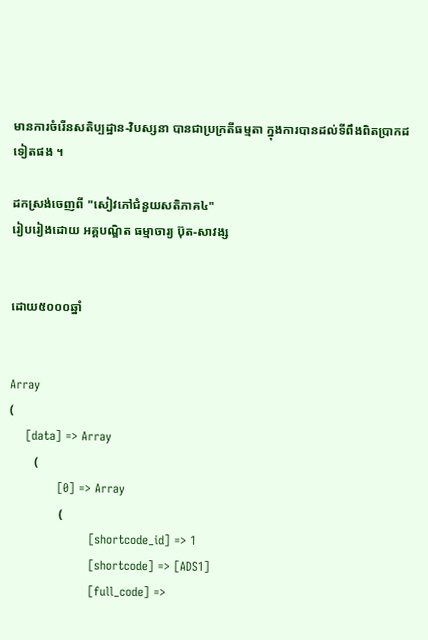មានការចំរើនសតិប្បដ្ឋាន-វិបស្សនា បានជាប្រក្រតីធម្មតា ក្នុងការបានដល់ទីពឹងពិតប្រាកដទៀតផង ។

ដកស្រង់ចេញពី "សៀវភៅជំនួយសតិភាគ៤"
រៀបរៀងដោយ អគ្គបណ្ឌិត ធម្មាចារ្យ ប៊ុត-សាវង្ស


ដោយ៥០០០ឆ្នាំ


Array
(
    [data] => Array
        (
            [0] => Array
                (
                    [shortcode_id] => 1
                    [shortcode] => [ADS1]
                    [full_code] =>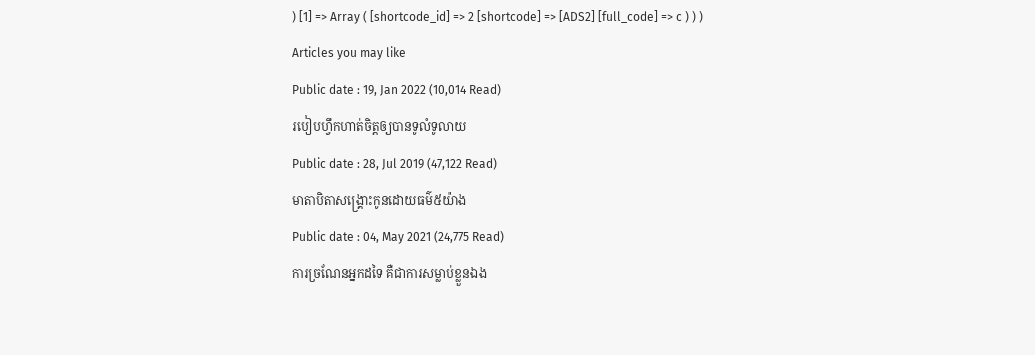) [1] => Array ( [shortcode_id] => 2 [shortcode] => [ADS2] [full_code] => c ) ) )
Articles you may like
Public date : 19, Jan 2022 (10,014 Read)
របៀបហ្វឹកហាត់ចិត្តឲ្យបានទូលំទូលាយ
Public date : 28, Jul 2019 (47,122 Read)
មាតាបិតាសង្គ្រោះកូនដោយធម៌៥យ៉ាង
Public date : 04, May 2021 (24,775 Read)
ការច្រណែនអ្នកដទៃ គឺជាការសម្លាប់ខ្លួនឯង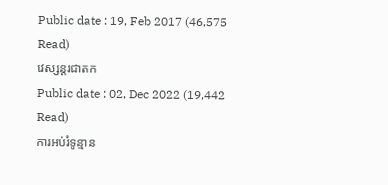Public date : 19, Feb 2017 (46,575 Read)
វេស្សន្ដរជាតក
Public date : 02, Dec 2022 (19,442 Read)
ការអប់រំទូន្មាន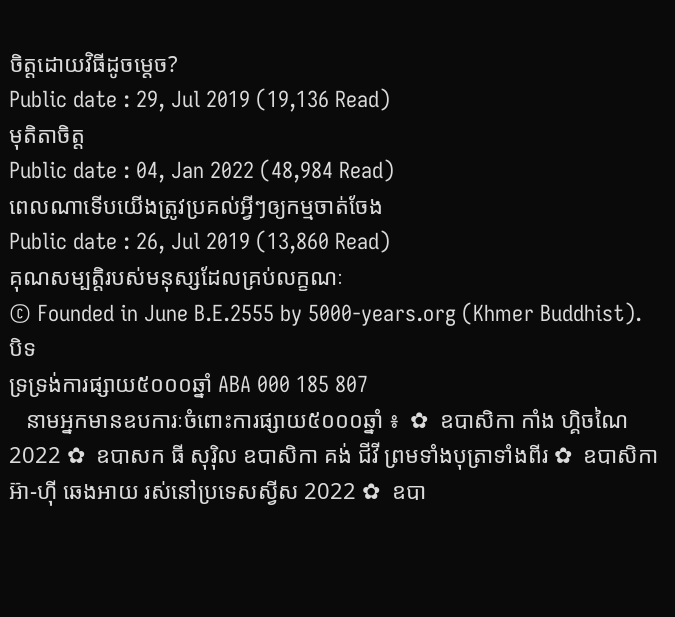ចិត្តដោយវិធីដូចម្តេច?
Public date : 29, Jul 2019 (19,136 Read)
មុតិតាចិត្ត
Public date : 04, Jan 2022 (48,984 Read)
ពេលណាទើបយើងត្រូវប្រគល់អ្វីៗឲ្យកម្មចាត់ចែង
Public date : 26, Jul 2019 (13,860 Read)
គុណសម្បត្តិរបស់មនុស្សដែលគ្រប់លក្ខណៈ
© Founded in June B.E.2555 by 5000-years.org (Khmer Buddhist).
បិទ
ទ្រទ្រង់ការផ្សាយ៥០០០ឆ្នាំ ABA 000 185 807
   នាមអ្នកមានឧបការៈចំពោះការផ្សាយ៥០០០ឆ្នាំ ៖  ✿  ឧបាសិកា កាំង ហ្គិចណៃ 2022 ✿  ឧបាសក ធី សុរ៉ិល ឧបាសិកា គង់ ជីវី ព្រមទាំងបុត្រាទាំងពីរ ✿  ឧបាសិកា អ៊ា-ហុី ឆេងអាយ រស់នៅប្រទេសស្វីស 2022 ✿  ឧបា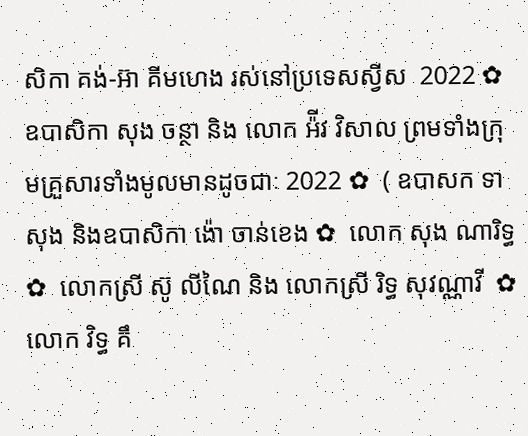សិកា គង់-អ៊ា គីមហេង រស់នៅប្រទេសស្វីស  2022 ✿  ឧបាសិកា សុង ចន្ថា និង លោក អ៉ីវ វិសាល ព្រមទាំងក្រុមគ្រួសារទាំងមូលមានដូចជាៈ 2022 ✿  ( ឧបាសក ទា សុង និងឧបាសិកា ង៉ោ ចាន់ខេង ✿  លោក សុង ណារិទ្ធ ✿  លោកស្រី ស៊ូ លីណៃ និង លោកស្រី រិទ្ធ សុវណ្ណាវី  ✿  លោក វិទ្ធ គឹ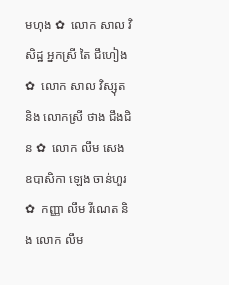មហុង ✿  លោក សាល វិសិដ្ឋ អ្នកស្រី តៃ ជឹហៀង ✿  លោក សាល វិស្សុត និង លោកស្រី ថាង ជឹងជិន ✿  លោក លឹម សេង ឧបាសិកា ឡេង ចាន់ហួរ ✿  កញ្ញា លឹម រីណេត និង លោក លឹម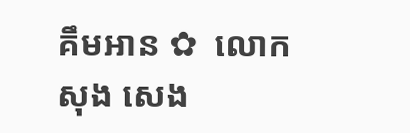គឹមអាន ✿  លោក សុង សេង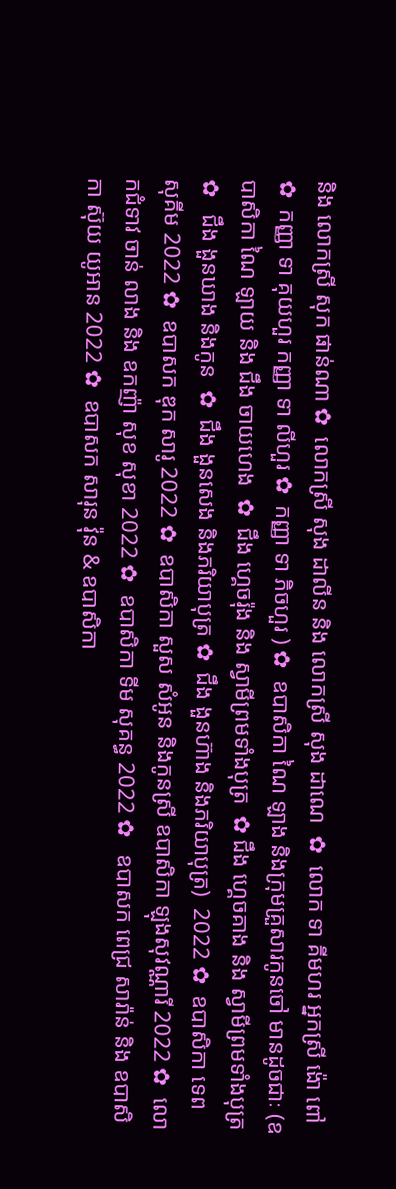និង លោកស្រី សុក ផាន់ណា ✿  លោកស្រី សុង ដាលីន និង លោកស្រី សុង ដាណេ  ✿  លោក ទា គីមហរ អ្នកស្រី ង៉ោ ពៅ ✿  កញ្ញា ទា គុយហួរ កញ្ញា ទា លីហួរ ✿  កញ្ញា ទា ភិចហួរ ) ✿  ឧបាសិកា ណៃ ឡាង និងក្រុមគ្រួសារកូនចៅ មានដូចជាៈ (ឧបាសិកា ណៃ ឡាយ និង ជឹង ចាយហេង  ✿  ជឹង ហ្គេចរ៉ុង និង ស្វាមីព្រមទាំងបុត្រ  ✿ ជឹង ហ្គេចគាង និង ស្វាមីព្រមទាំងបុត្រ ✿   ជឹង ងួនឃាង និងកូន  ✿  ជឹង ងួនសេង និងភរិយាបុត្រ ✿  ជឹង ងួនហ៊ាង និងភរិយាបុត្រ)  2022 ✿  ឧបាសិកា ទេព សុគីម 2022 ✿  ឧបាសក ឌុក សារូ 2022 ✿  ឧបាសិកា សួស សំអូន និងកូនស្រី ឧបាសិកា ឡុងសុវណ្ណារី 2022 ✿  លោកជំទាវ ចាន់ លាង និង ឧកញ៉ា សុខ សុខា 2022 ✿  ឧបាសិកា ទីម សុគន្ធ 2022 ✿   ឧបាសក ពេជ្រ សារ៉ាន់ និង ឧបាសិកា ស៊ុយ យូអាន 2022 ✿  ឧបាសក សារុន វ៉ុន & ឧបាសិកា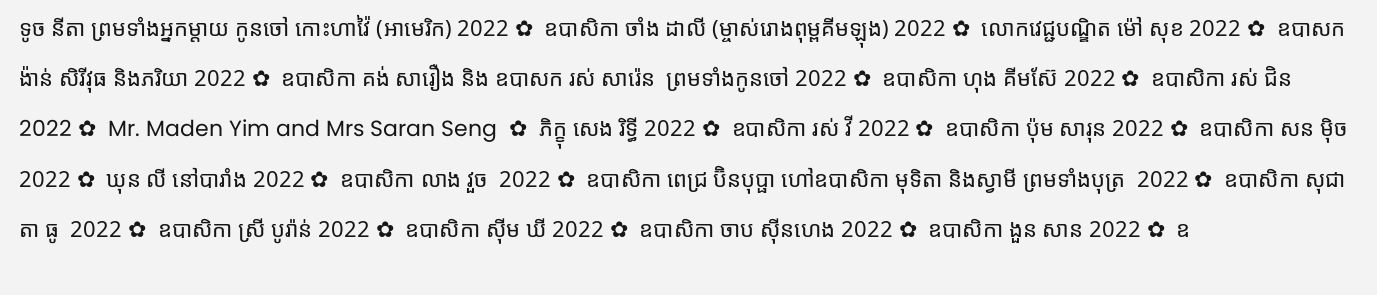ទូច នីតា ព្រមទាំងអ្នកម្តាយ កូនចៅ កោះហាវ៉ៃ (អាមេរិក) 2022 ✿  ឧបាសិកា ចាំង ដាលី (ម្ចាស់រោងពុម្ពគីមឡុង) 2022 ✿  លោកវេជ្ជបណ្ឌិត ម៉ៅ សុខ 2022 ✿  ឧបាសក ង៉ាន់ សិរីវុធ និងភរិយា 2022 ✿  ឧបាសិកា គង់ សារឿង និង ឧបាសក រស់ សារ៉េន  ព្រមទាំងកូនចៅ 2022 ✿  ឧបាសិកា ហុង គីមស៊ែ 2022 ✿  ឧបាសិកា រស់ ជិន 2022 ✿  Mr. Maden Yim and Mrs Saran Seng  ✿  ភិក្ខុ សេង រិទ្ធី 2022 ✿  ឧបាសិកា រស់ វី 2022 ✿  ឧបាសិកា ប៉ុម សារុន 2022 ✿  ឧបាសិកា សន ម៉ិច 2022 ✿  ឃុន លី នៅបារាំង 2022 ✿  ឧបាសិកា លាង វួច  2022 ✿  ឧបាសិកា ពេជ្រ ប៊ិនបុប្ផា ហៅឧបាសិកា មុទិតា និងស្វាមី ព្រមទាំងបុត្រ  2022 ✿  ឧបាសិកា សុជាតា ធូ  2022 ✿  ឧបាសិកា ស្រី បូរ៉ាន់ 2022 ✿  ឧបាសិកា ស៊ីម ឃី 2022 ✿  ឧបាសិកា ចាប ស៊ីនហេង 2022 ✿  ឧបាសិកា ងួន សាន 2022 ✿  ឧ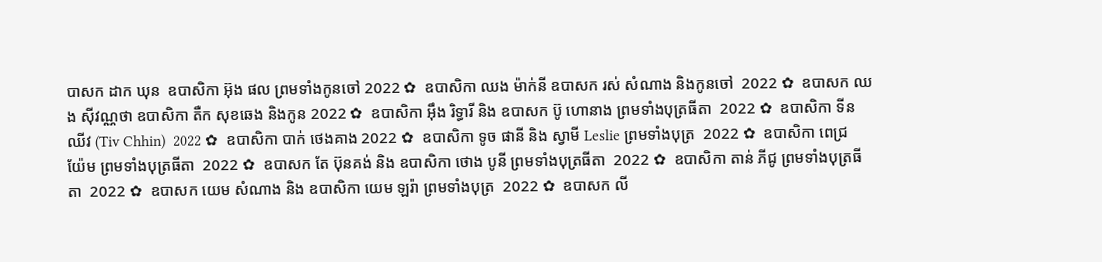បាសក ដាក ឃុន  ឧបាសិកា អ៊ុង ផល ព្រមទាំងកូនចៅ 2022 ✿  ឧបាសិកា ឈង ម៉ាក់នី ឧបាសក រស់ សំណាង និងកូនចៅ  2022 ✿  ឧបាសក ឈង សុីវណ្ណថា ឧបាសិកា តឺក សុខឆេង និងកូន 2022 ✿  ឧបាសិកា អុឹង រិទ្ធារី និង ឧបាសក ប៊ូ ហោនាង ព្រមទាំងបុត្រធីតា  2022 ✿  ឧបាសិកា ទីន ឈីវ (Tiv Chhin)  2022 ✿  ឧបាសិកា បាក់ ថេងគាង 2022 ✿  ឧបាសិកា ទូច ផានី និង ស្វាមី Leslie ព្រមទាំងបុត្រ  2022 ✿  ឧបាសិកា ពេជ្រ យ៉ែម ព្រមទាំងបុត្រធីតា  2022 ✿  ឧបាសក តែ ប៊ុនគង់ និង ឧបាសិកា ថោង បូនី ព្រមទាំងបុត្រធីតា  2022 ✿  ឧបាសិកា តាន់ ភីជូ ព្រមទាំងបុត្រធីតា  2022 ✿  ឧបាសក យេម សំណាង និង ឧបាសិកា យេម ឡរ៉ា ព្រមទាំងបុត្រ  2022 ✿  ឧបាសក លី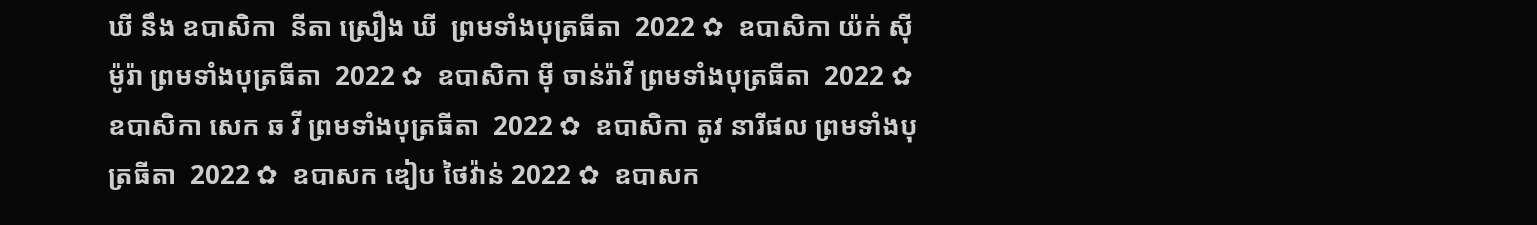ឃី នឹង ឧបាសិកា  នីតា ស្រឿង ឃី  ព្រមទាំងបុត្រធីតា  2022 ✿  ឧបាសិកា យ៉ក់ សុីម៉ូរ៉ា ព្រមទាំងបុត្រធីតា  2022 ✿  ឧបាសិកា មុី ចាន់រ៉ាវី ព្រមទាំងបុត្រធីតា  2022 ✿  ឧបាសិកា សេក ឆ វី ព្រមទាំងបុត្រធីតា  2022 ✿  ឧបាសិកា តូវ នារីផល ព្រមទាំងបុត្រធីតា  2022 ✿  ឧបាសក ឌៀប ថៃវ៉ាន់ 2022 ✿  ឧបាសក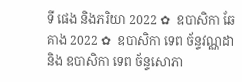ទី ផេង និងភរិយា 2022 ✿  ឧបាសិកា ឆែ គាង 2022 ✿  ឧបាសិកា ទេព ច័ន្ទវណ្ណដា និង ឧបាសិកា ទេព ច័ន្ទសោភា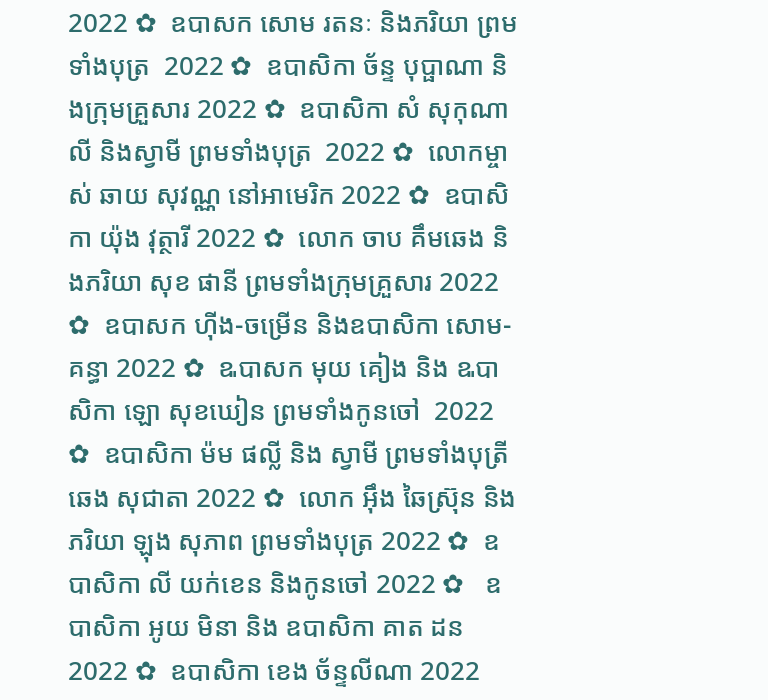2022 ✿  ឧបាសក សោម រតនៈ និងភរិយា ព្រមទាំងបុត្រ  2022 ✿  ឧបាសិកា ច័ន្ទ បុប្ផាណា និងក្រុមគ្រួសារ 2022 ✿  ឧបាសិកា សំ សុកុណាលី និងស្វាមី ព្រមទាំងបុត្រ  2022 ✿  លោកម្ចាស់ ឆាយ សុវណ្ណ នៅអាមេរិក 2022 ✿  ឧបាសិកា យ៉ុង វុត្ថារី 2022 ✿  លោក ចាប គឹមឆេង និងភរិយា សុខ ផានី ព្រមទាំងក្រុមគ្រួសារ 2022 ✿  ឧបាសក ហ៊ីង-ចម្រើន និងឧបាសិកា សោម-គន្ធា 2022 ✿  ឩបាសក មុយ គៀង និង ឩបាសិកា ឡោ សុខឃៀន ព្រមទាំងកូនចៅ  2022 ✿  ឧបាសិកា ម៉ម ផល្លី និង ស្វាមី ព្រមទាំងបុត្រី ឆេង សុជាតា 2022 ✿  លោក អ៊ឹង ឆៃស្រ៊ុន និងភរិយា ឡុង សុភាព ព្រមទាំងបុត្រ 2022 ✿  ឧបាសិកា លី យក់ខេន និងកូនចៅ 2022 ✿   ឧបាសិកា អូយ មិនា និង ឧបាសិកា គាត ដន 2022 ✿  ឧបាសិកា ខេង ច័ន្ទលីណា 2022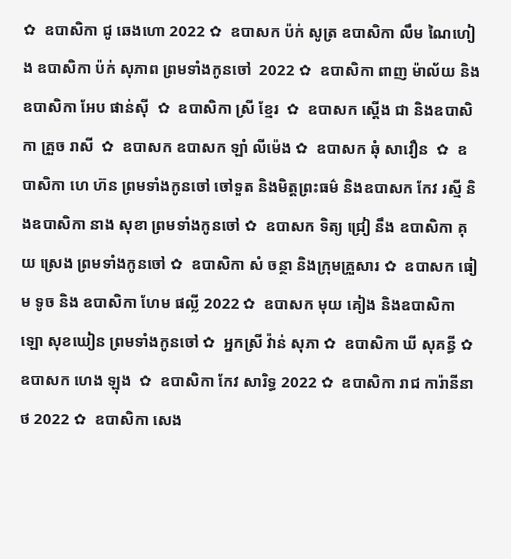✿  ឧបាសិកា ជូ ឆេងហោ 2022 ✿  ឧបាសក ប៉ក់ សូត្រ ឧបាសិកា លឹម ណៃហៀង ឧបាសិកា ប៉ក់ សុភាព ព្រមទាំងកូនចៅ  2022 ✿  ឧបាសិកា ពាញ ម៉ាល័យ និង ឧបាសិកា អែប ផាន់ស៊ី  ✿  ឧបាសិកា ស្រី ខ្មែរ  ✿  ឧបាសក ស្តើង ជា និងឧបាសិកា គ្រួច រាសី  ✿  ឧបាសក ឧបាសក ឡាំ លីម៉េង ✿  ឧបាសក ឆុំ សាវឿន  ✿  ឧបាសិកា ហេ ហ៊ន ព្រមទាំងកូនចៅ ចៅទួត និងមិត្តព្រះធម៌ និងឧបាសក កែវ រស្មី និងឧបាសិកា នាង សុខា ព្រមទាំងកូនចៅ ✿  ឧបាសក ទិត្យ ជ្រៀ នឹង ឧបាសិកា គុយ ស្រេង ព្រមទាំងកូនចៅ ✿  ឧបាសិកា សំ ចន្ថា និងក្រុមគ្រួសារ ✿  ឧបាសក ធៀម ទូច និង ឧបាសិកា ហែម ផល្លី 2022 ✿  ឧបាសក មុយ គៀង និងឧបាសិកា ឡោ សុខឃៀន ព្រមទាំងកូនចៅ ✿  អ្នកស្រី វ៉ាន់ សុភា ✿  ឧបាសិកា ឃី សុគន្ធី ✿  ឧបាសក ហេង ឡុង  ✿  ឧបាសិកា កែវ សារិទ្ធ 2022 ✿  ឧបាសិកា រាជ ការ៉ានីនាថ 2022 ✿  ឧបាសិកា សេង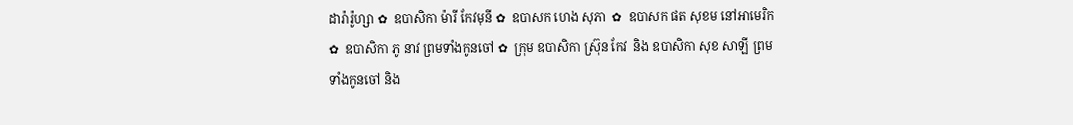ដារ៉ារ៉ូហ្សា ✿  ឧបាសិកា ម៉ារី កែវមុនី ✿  ឧបាសក ហេង សុភា  ✿  ឧបាសក ផត សុខម នៅអាមេរិក  ✿  ឧបាសិកា ភូ នាវ ព្រមទាំងកូនចៅ ✿  ក្រុម ឧបាសិកា ស្រ៊ុន កែវ  និង ឧបាសិកា សុខ សាឡី ព្រមទាំងកូនចៅ និង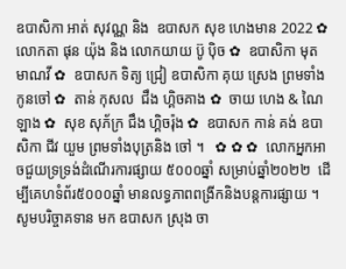ឧបាសិកា អាត់ សុវណ្ណ និង  ឧបាសក សុខ ហេងមាន 2022 ✿  លោកតា ផុន យ៉ុង និង លោកយាយ ប៊ូ ប៉ិច ✿  ឧបាសិកា មុត មាណវី ✿  ឧបាសក ទិត្យ ជ្រៀ ឧបាសិកា គុយ ស្រេង ព្រមទាំងកូនចៅ ✿  តាន់ កុសល  ជឹង ហ្គិចគាង ✿  ចាយ ហេង & ណៃ ឡាង ✿  សុខ សុភ័ក្រ ជឹង ហ្គិចរ៉ុង ✿  ឧបាសក កាន់ គង់ ឧបាសិកា ជីវ យួម ព្រមទាំងបុត្រនិង ចៅ ។   ✿ ✿ ✿  លោកអ្នកអាចជួយទ្រទ្រង់ដំណើរការផ្សាយ ៥០០០ឆ្នាំ សម្រាប់ឆ្នាំ២០២២  ដើម្បីគេហទំព័រ៥០០០ឆ្នាំ មានលទ្ធភាពពង្រីកនិងបន្តការផ្សាយ ។  សូមបរិច្ចាគទាន មក ឧបាសក ស្រុង ចា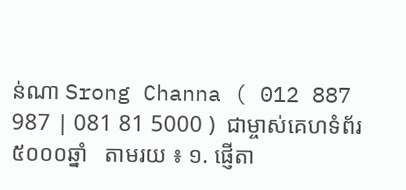ន់ណា Srong Channa ( 012 887 987 | 081 81 5000 )  ជាម្ចាស់គេហទំព័រ៥០០០ឆ្នាំ   តាមរយ ៖ ១. ផ្ញើតា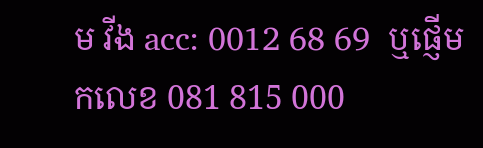ម វីង acc: 0012 68 69  ឬផ្ញើមកលេខ 081 815 000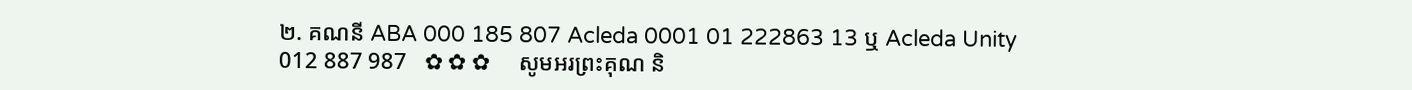២. គណនី ABA 000 185 807 Acleda 0001 01 222863 13 ឬ Acleda Unity 012 887 987   ✿ ✿ ✿     សូមអរព្រះគុណ និ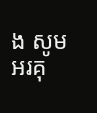ង សូមអរគុ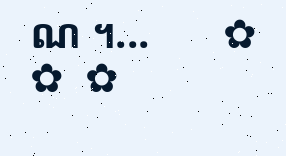ណ ។...       ✿  ✿  ✿